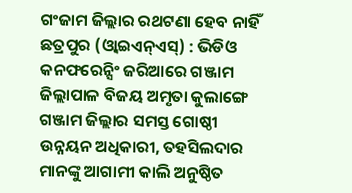ଗଂଜାମ ଜିଲ୍ଲାର ରଥଟଣା ହେବ ନାହିଁ
ଛତ୍ରପୁର (ଓ୍ବାଇଏନ୍ଏସ୍) : ଭିଡିଓ କନଫରେନ୍ସିଂ ଜରିଆରେ ଗଞ୍ଜାମ ଜିଲ୍ଲାପାଳ ବିଜୟ ଅମୃତା କୁଲାଙ୍ଗେ ଗଞ୍ଜାମ ଜିଲ୍ଲାର ସମସ୍ତ ଗୋଷ୍ଠୀ ଉନ୍ନୟନ ଅଧିକାରୀ, ତହସିଲଦାର ମାନଙ୍କୁ ଆଗାମୀ କାଲି ଅନୁଷ୍ଠିତ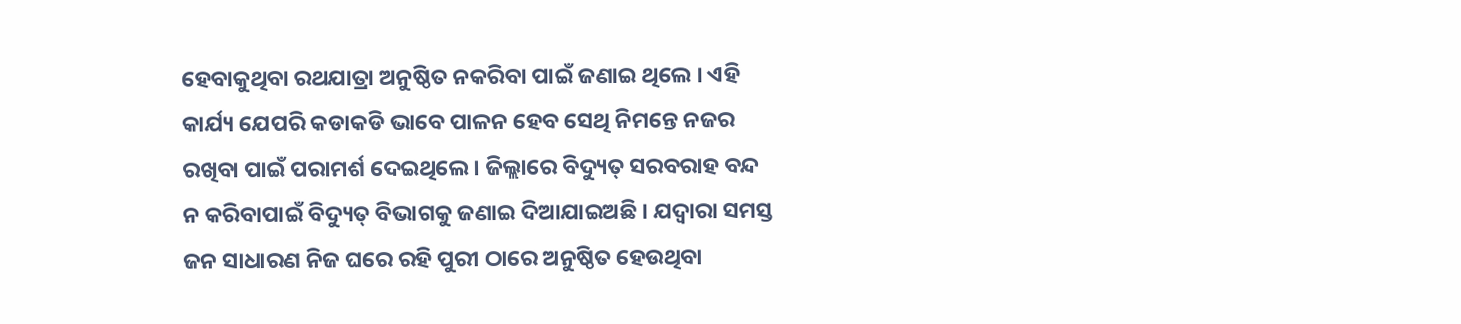ହେବାକୁଥିବା ରଥଯାତ୍ରା ଅନୁଷ୍ଠିତ ନକରିବା ପାଇଁ ଜଣାଇ ଥିଲେ । ଏହି କାର୍ଯ୍ୟ ଯେପରି କଡାକଡି ଭାବେ ପାଳନ ହେବ ସେଥି ନିମନ୍ତେ ନଜର ରଖିବା ପାଇଁ ପରାମର୍ଶ ଦେଇଥିଲେ । ଜିଲ୍ଲାରେ ବିଦ୍ୟୁତ୍ ସରବରାହ ବନ୍ଦ ନ କରିବାପାଇଁ ବିଦ୍ୟୁତ୍ ବିଭାଗକୁ ଜଣାଇ ଦିଆଯାଇଅଛି । ଯଦ୍ବାରା ସମସ୍ତ ଜନ ସାଧାରଣ ନିଜ ଘରେ ରହି ପୁରୀ ଠାରେ ଅନୁଷ୍ଠିତ ହେଉଥିବା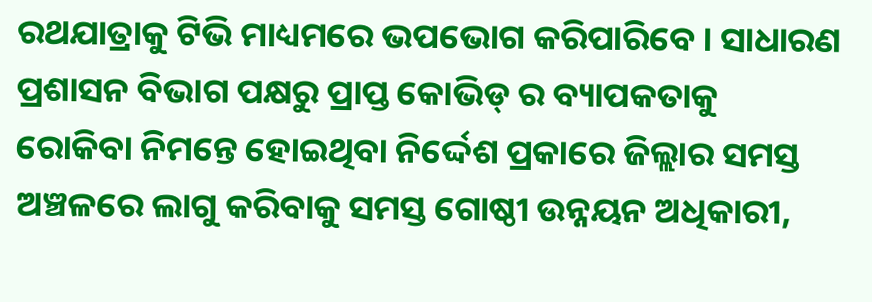ରଥଯାତ୍ରାକୁ ଟିଭି ମାଧ୍ୟମରେ ଭପଭୋଗ କରିପାରିବେ । ସାଧାରଣ ପ୍ରଶାସନ ବିଭାଗ ପକ୍ଷରୁ ପ୍ରାପ୍ତ କୋଭିଡ୍ ର ବ୍ୟାପକତାକୁ ରୋକିବା ନିମନ୍ତେ ହୋଇଥିବା ନିର୍ଦ୍ଦେଶ ପ୍ରକାରେ ଜିଲ୍ଲାର ସମସ୍ତ ଅଞ୍ଚଳରେ ଲାଗୁ କରିବାକୁ ସମସ୍ତ ଗୋଷ୍ଠୀ ଉନ୍ନୟନ ଅଧିକାରୀ,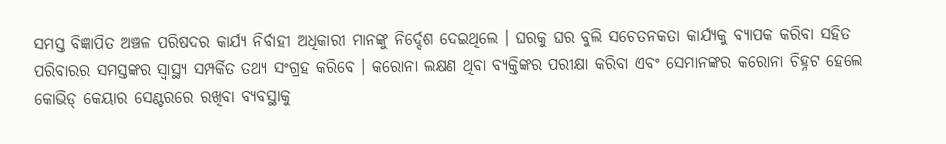ସମସ୍ତ ବିଜ୍ଞାପିତ ଅଞ୍ଚଳ ପରିଷଦର କାର୍ଯ୍ୟ ନିର୍ବାହୀ ଅଧିକାରୀ ମାନଙ୍କୁ ନିର୍ଦ୍ଦେଶ ଦେଇଥିଲେ । ଘରକୁ ଘର ବୁଲି ସଚେତନକତା କାର୍ଯ୍ୟକୁ ବ୍ୟାପକ କରିବା ସହିତ ପରିବାରର ସମସ୍ତଙ୍କର ସ୍ବାସ୍ଥ୍ୟ ସମ୍ପର୍କିତ ତଥ୍ୟ ସଂଗ୍ରହ କରିବେ । କରୋନା ଲକ୍ଷଣ ଥିବା ବ୍ୟକ୍ତିଙ୍କର ପରୀକ୍ଷା କରିବା ଏବଂ ସେମାନଙ୍କର କରୋନା ଚିହ୍ନଟ ହେଲେ କୋଭିଡ୍ କେୟାର ସେଣ୍ଟରରେ ରଖିବା ବ୍ୟବସ୍ଥାକୁ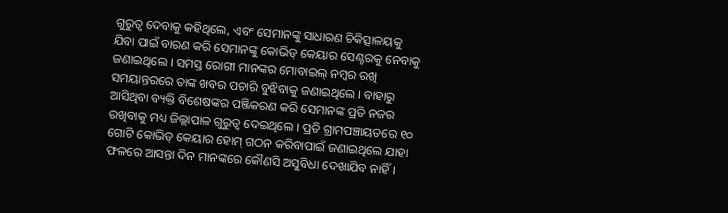ଗୁରୁତ୍ବ ଦେବାକୁ କହିଥିଲେ, ଏବଂ ସେମାନଙ୍କୁ ସାଧାରଣ ଚିକିତ୍ସାଳୟକୁ ଯିବା ପାଇଁ ବାରଣ କରି ସେମାନଙ୍କୁ କୋଭିଡ୍ କେୟାର ସେଣ୍ଟରକୁ ନେବାକୁ ଜଣାଇଥିଲେ । ସମସ୍ତ ରୋଗୀ ମାନଙ୍କର ମୋବାଇଲ୍ ନମ୍ବର ରଖି ସମୟାନ୍ତରରେ ତାଙ୍କ ଖବର ପଚାରି ବୁଝିବାକୁ ଜଣାଇଥିଲେ । ବାହାରୁ ଆସିଥିବା ବ୍ୟକ୍ତି ବିଶେଷଙ୍କର ପଞ୍ଜିକରଣ କରି ସେମାନଙ୍କ ପ୍ରତି ନଜର ରଖିବାକୁ ମଧ୍ୟ ଜିଲ୍ଲାପାଳ ଗୁରୁତ୍ବ ଦେଇଥିଲେ । ପ୍ରତି ଗ୍ରାମପଞ୍ଚାୟତରେ ୧୦ ଗୋଟି କୋଭିଡ୍ କେୟାର ହୋମ୍ ଗଠନ କରିବାପାଇଁ ଜଣାଇଥିଲେ ଯାହା ଫଳରେ ଆସନ୍ତା ଦିନ ମାନଙ୍କରେ କୌଣସି ଅସୁବିଧା ଦେଖାଯିବ ନାହିଁ ।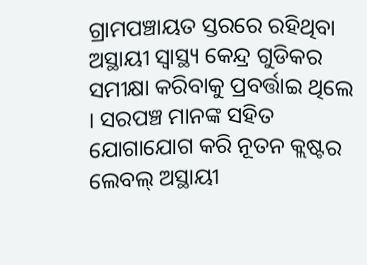ଗ୍ରାମପଞ୍ଚାୟତ ସ୍ତରରେ ରହିଥିବା ଅସ୍ଥାୟୀ ସ୍ବାସ୍ଥ୍ୟ କେନ୍ଦ୍ର ଗୁଡିକର ସମୀକ୍ଷା କରିବାକୁ ପ୍ରବର୍ତ୍ତାଇ ଥିଲେ । ସରପଞ୍ଚ ମାନଙ୍କ ସହିତ ଯୋଗାଯୋଗ କରି ନୂତନ କ୍ଲଷ୍ଟର ଲେବଲ୍ ଅସ୍ଥାୟୀ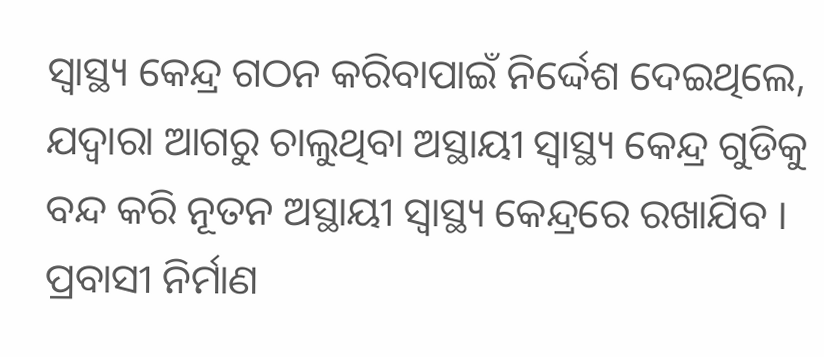ସ୍ବାସ୍ଥ୍ୟ କେନ୍ଦ୍ର ଗଠନ କରିବାପାଇଁ ନିର୍ଦ୍ଦେଶ ଦେଇଥିଲେ, ଯଦ୍ବାରା ଆଗରୁ ଚାଲୁଥିବା ଅସ୍ଥାୟୀ ସ୍ବାସ୍ଥ୍ୟ କେନ୍ଦ୍ର ଗୁଡିକୁ ବନ୍ଦ କରି ନୂତନ ଅସ୍ଥାୟୀ ସ୍ବାସ୍ଥ୍ୟ କେନ୍ଦ୍ରରେ ରଖାଯିବ । ପ୍ରବାସୀ ନିର୍ମାଣ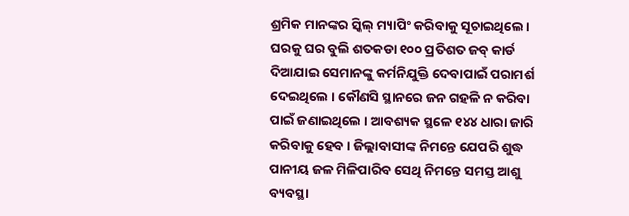ଶ୍ରମିକ ମାନଙ୍କର ସ୍କିଲ୍ ମ୍ୟାପିଂ କରିବାକୁ ସୂଚାଇଥିଲେ । ଘରକୁ ଘର ବୁଲି ଶତକଡା ୧୦୦ ପ୍ରତିଶତ ଜବ୍ କାର୍ଡ ଦିଆଯାଇ ସେମାନଙ୍କୁ କର୍ମନିଯୁକ୍ତି ଦେବାପାଇଁ ପରାମର୍ଶ ଦେଇଥିଲେ । କୌଣସି ସ୍ଥାନରେ ଜନ ଗହଳି ନ କରିବା ପାଇଁ ଜଣାଇଥିଲେ । ଆବଶ୍ୟକ ସ୍ଥଳେ ୧୪୪ ଧାରା ଜାରି କରିବାକୁ ହେବ । ଜିଲ୍ଲାବାସୀଙ୍କ ନିମନ୍ତେ ଯେପରି ଶୁଦ୍ଧ ପାନୀୟ ଜଳ ମିଳିପାରିବ ସେଥି ନିମନ୍ତେ ସମସ୍ତ ଆଶୁ ବ୍ୟବସ୍ଥା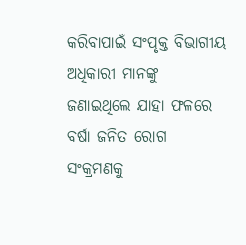କରିବାପାଇଁ ସଂପୃକ୍ତ ବିଭାଗୀୟ ଅଧିକାରୀ ମାନଙ୍କୁ ଜଣାଇଥିଲେ ଯାହା ଫଳରେ ବର୍ଷା ଜନିତ ରୋଗ ସଂକ୍ରମଣକୁ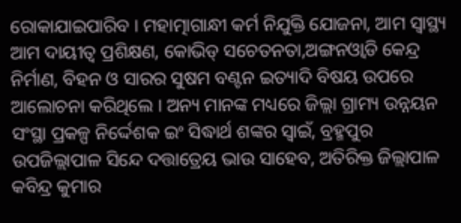ରୋକାଯାଇପାରିବ । ମହାତ୍ମାଗାନ୍ଧୀ କର୍ମ ନିଯୁକ୍ତି ଯୋଜନା, ଆମ ସ୍ବାସ୍ଥ୍ୟ ଆମ ଦାୟୀତ୍ବ ପ୍ରଶିକ୍ଷଣ, କୋଭିଡ୍ ସଚେତନତା,ଅଙ୍ଗନଓ୍ବାଡି କେନ୍ଦ୍ର ନିର୍ମାଣ, ବିହନ ଓ ସାରର ସୁଷମ ବଣ୍ଟନ ଇତ୍ୟାଦି ବିଷୟ ଉପରେ ଆଲୋଚନା କରିଥିଲେ । ଅନ୍ୟ ମାନଙ୍କ ମଧ୍ୟରେ ଜିଲ୍ଲା ଗ୍ରାମ୍ୟ ଉନ୍ନୟନ ସଂସ୍ଥା ପ୍ରକଳ୍ପ ନିର୍ଦ୍ଦେଶକ ଇଂ ସିଦ୍ଧାର୍ଥ ଶଙ୍କର ସ୍ବାଇଁ, ବ୍ରହ୍ମପୁର ଉପଜିଲ୍ଲାପାଳ ସିନ୍ଦେ ଦତ୍ତାତ୍ରେୟ ଭାଉ ସାହେବ, ଅତିରିକ୍ତ ଜିଲ୍ଲାପାଳ କବିନ୍ଦ୍ର କୁମାର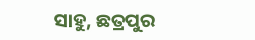ସାହୁ, ଛତ୍ରପୁର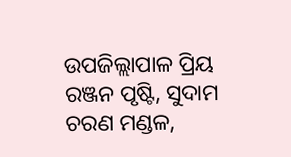ଉପଜିଲ୍ଲାପାଳ ପ୍ରିୟ ରଞ୍ଜନ ପୃଷ୍ଟି, ସୁଦାମ ଚରଣ ମଣ୍ଡଳ,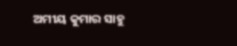ଅମୀୟ କୁମାର ସାହୁ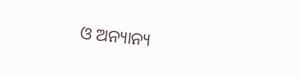ଓ ଅନ୍ୟାନ୍ୟ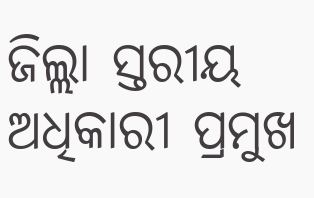ଜିଲ୍ଲା ସ୍ତରୀୟ ଅଧିକାରୀ ପ୍ରମୁଖ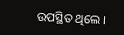ଉପସ୍ଥିତ ଥିଲେ ।